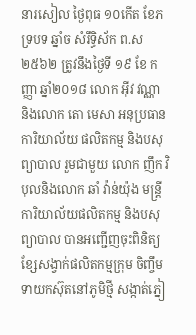នារសៀល ថ្ងៃពុធ ១០កើត ខែភទ្របទ ឆ្នាំច សំរឹទ្ធិស័ក ព.ស ២៥៦២ ត្រូវនឹងថ្ងៃទី ១៩ ខែ កញ្ញា ឆ្នាំ២០១៨ លោក អ៊ីវ វណ្ណា និងលោក តោ មេសា អនុប្រធានការិយាល័យ ផលិតកម្ម និងបសុព្យាបាល រួមជាមួយ លោក ញឹក វិបុលនិងលោក ឆាំ វ៉ាន់យ៉ុង មន្រ្តីការិយាល័យផលិតកម្ម និងបសុព្យាបាល បានអញ្ជើញចុះពិនិត្យខ្សែសង្វាក់ផលិតកម្មក្រុម ចិញ្ចឹមទាយកស៊ុតនៅភូមិថ្មី សង្កាត់ភ្នៀ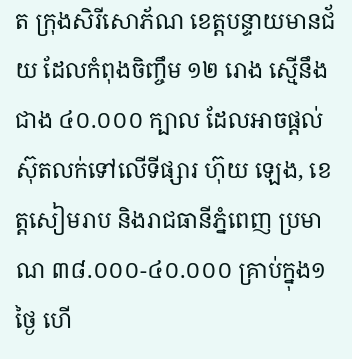ត ក្រុងសិរីសោភ័ណ ខេត្តបន្ទាយមានជ័យ ដែលកំពុងចិញ្ចឹម ១២ រោង ស្មើនឹងជាង ៤០.០០០ ក្បាល ដែលអាចផ្តល់ស៊ុតលក់ទៅលើទីផ្សារ ហ៊ុយ ឡេង, ខេត្តសៀមរាប និងរាជធានីភ្នំពេញ ប្រមាណ ៣៨.០០០-៤០.០០០ គ្រាប់ក្នុង១ថ្ងៃ ហើ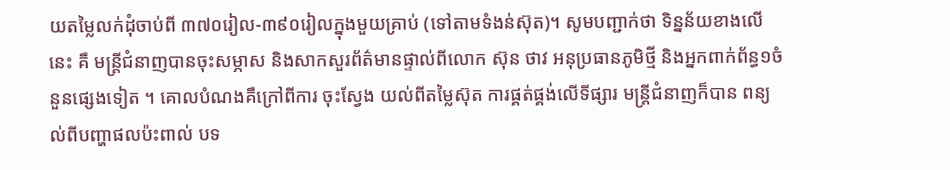យតម្លៃលក់ដុំចាប់ពី ៣៧០រៀល-៣៩០រៀលក្នុងមួយគ្រាប់ (ទៅតាមទំងន់ស៊ុត)។ សូមបញ្ជាក់ថា ទិន្នន័យខាងលើនេះ គឺ មន្រ្តីជំនាញបានចុះសម្ភាស និងសាកសួរព័ត៌មានផ្ទាល់ពីលោក ស៊ុន ថាវ អនុប្រធានភូមិថ្មី និងអ្នកពាក់ព័ន្ធ១ចំនួនផ្សេងទៀត ។ គោលបំណងគឺក្រៅពីការ ចុះស្វែង យល់ពីតម្លៃស៊ុត ការផ្គត់ផ្គង់លើទីផ្សារ មន្រ្តីជំនាញក៏បាន ពន្យល់ពីបញ្ហាផលប៉ះពាល់ បទ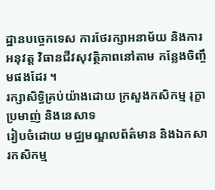ដ្ឋានបច្ចេកទេស ការថែរក្សាអនាម័យ និងការអនុវត្ត វិធានជីវសុវត្ថិភាពនៅតាម កន្លែងចិញ្ចឹមផងដែរ ។
រក្សាសិទិ្ធគ្រប់យ៉ាងដោយ ក្រសួងកសិកម្ម រុក្ខាប្រមាញ់ និងនេសាទ
រៀបចំដោយ មជ្ឈមណ្ឌលព័ត៌មាន និងឯកសារកសិកម្ម